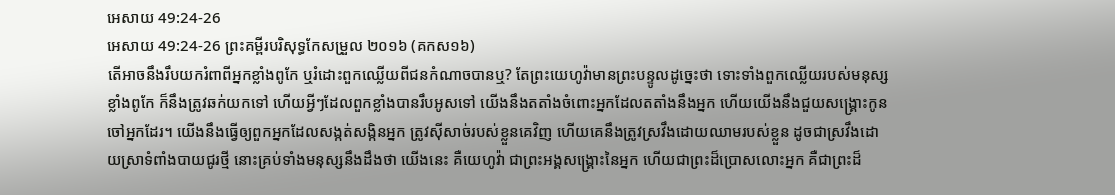អេសាយ 49:24-26
អេសាយ 49:24-26 ព្រះគម្ពីរបរិសុទ្ធកែសម្រួល ២០១៦ (គកស១៦)
តើអាចនឹងរឹបយករំពាពីអ្នកខ្លាំងពូកែ ឬរំដោះពួកឈ្លើយពីជនកំណាចបានឬ? តែព្រះយេហូវ៉ាមានព្រះបន្ទូលដូច្នេះថា ទោះទាំងពួកឈ្លើយរបស់មនុស្សខ្លាំងពូកែ ក៏នឹងត្រូវឆក់យកទៅ ហើយអ្វីៗដែលពួកខ្លាំងបានរឹបអូសទៅ យើងនឹងតតាំងចំពោះអ្នកដែលតតាំងនឹងអ្នក ហើយយើងនឹងជួយសង្គ្រោះកូនចៅអ្នកដែរ។ យើងនឹងធ្វើឲ្យពួកអ្នកដែលសង្កត់សង្កិនអ្នក ត្រូវស៊ីសាច់របស់ខ្លួនគេវិញ ហើយគេនឹងត្រូវស្រវឹងដោយឈាមរបស់ខ្លួន ដូចជាស្រវឹងដោយស្រាទំពាំងបាយជូរថ្មី នោះគ្រប់ទាំងមនុស្សនឹងដឹងថា យើងនេះ គឺយេហូវ៉ា ជាព្រះអង្គសង្គ្រោះនៃអ្នក ហើយជាព្រះដ៏ប្រោសលោះអ្នក គឺជាព្រះដ៏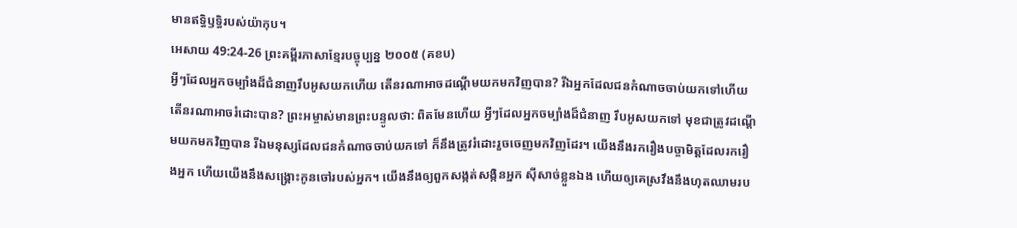មានឥទ្ធិឫទ្ធិរបស់យ៉ាកុប។
អេសាយ 49:24-26 ព្រះគម្ពីរភាសាខ្មែរបច្ចុប្បន្ន ២០០៥ (គខប)
អ្វីៗដែលអ្នកចម្បាំងដ៏ជំនាញរឹបអូសយកហើយ តើនរណាអាចដណ្ដើមយកមកវិញបាន? រីឯអ្នកដែលជនកំណាចចាប់យកទៅហើយ តើនរណាអាចរំដោះបាន? ព្រះអម្ចាស់មានព្រះបន្ទូលថា: ពិតមែនហើយ អ្វីៗដែលអ្នកចម្បាំងដ៏ជំនាញ រឹបអូសយកទៅ មុខជាត្រូវដណ្ដើមយកមកវិញបាន រីឯមនុស្សដែលជនកំណាចចាប់យកទៅ ក៏នឹងត្រូវរំដោះរួចចេញមកវិញដែរ។ យើងនឹងរករឿងបច្ចាមិត្តដែលរករឿងអ្នក ហើយយើងនឹងសង្គ្រោះកូនចៅរបស់អ្នក។ យើងនឹងឲ្យពួកសង្កត់សង្កិនអ្នក ស៊ីសាច់ខ្លួនឯង ហើយឲ្យគេស្រវឹងនឹងហុតឈាមរប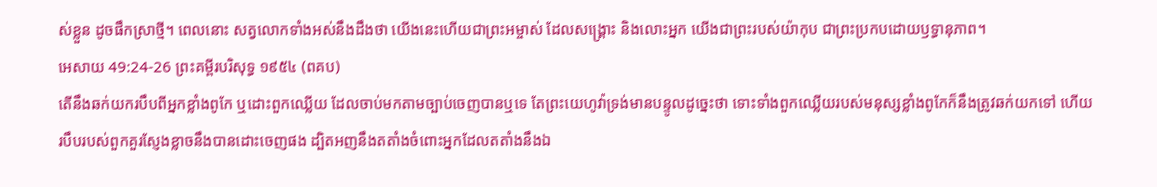ស់ខ្លួន ដូចផឹកស្រាថ្មី។ ពេលនោះ សត្វលោកទាំងអស់នឹងដឹងថា យើងនេះហើយជាព្រះអម្ចាស់ ដែលសង្គ្រោះ និងលោះអ្នក យើងជាព្រះរបស់យ៉ាកុប ជាព្រះប្រកបដោយឫទ្ធានុភាព។
អេសាយ 49:24-26 ព្រះគម្ពីរបរិសុទ្ធ ១៩៥៤ (ពគប)
តើនឹងឆក់យករបឹបពីអ្នកខ្លាំងពូកែ ឬដោះពួកឈ្លើយ ដែលចាប់មកតាមច្បាប់ចេញបានឬទេ តែព្រះយេហូវ៉ាទ្រង់មានបន្ទូលដូច្នេះថា ទោះទាំងពួកឈ្លើយរបស់មនុស្សខ្លាំងពូកែក៏នឹងត្រូវឆក់យកទៅ ហើយរបឹបរបស់ពួកគួរស្ញែងខ្លាចនឹងបានដោះចេញផង ដ្បិតអញនឹងតតាំងចំពោះអ្នកដែលតតាំងនឹងឯ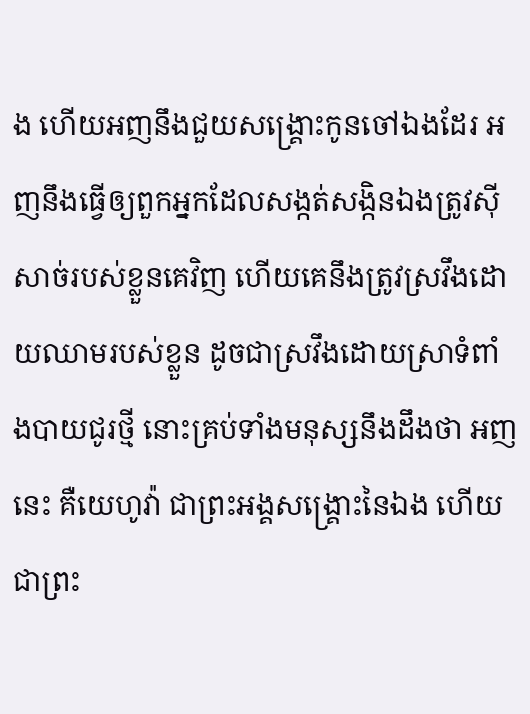ង ហើយអញនឹងជួយសង្គ្រោះកូនចៅឯងដែរ អញនឹងធ្វើឲ្យពួកអ្នកដែលសង្កត់សង្កិនឯងត្រូវស៊ីសាច់របស់ខ្លួនគេវិញ ហើយគេនឹងត្រូវស្រវឹងដោយឈាមរបស់ខ្លួន ដូចជាស្រវឹងដោយស្រាទំពាំងបាយជូរថ្មី នោះគ្រប់ទាំងមនុស្សនឹងដឹងថា អញនេះ គឺយេហូវ៉ា ជាព្រះអង្គសង្គ្រោះនៃឯង ហើយជាព្រះ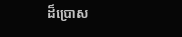ដ៏ប្រោស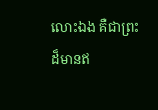លោះឯង គឺជាព្រះដ៏មានឥ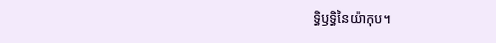ទ្ធិឫទ្ធិនៃយ៉ាកុប។